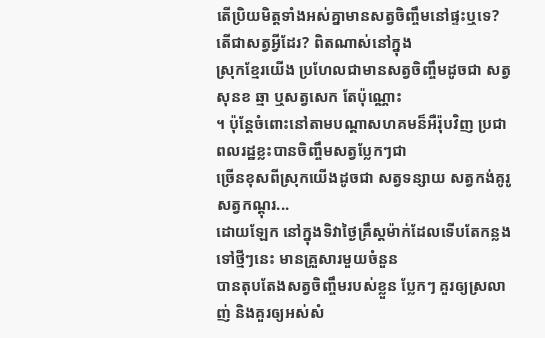តើប្រិយមិត្តទាំងអស់គ្នាមានសត្វចិញ្ចឹមនៅផ្ទះឬទេ? តើជាសត្វអ្វីដែរ? ពិតណាស់នៅក្នុង
ស្រុកខ្មែរយើង ប្រហែលជាមានសត្វចិញ្ចឹមដូចជា សត្វសុនខ ឆ្មា ឬសត្វសេក តែប៉ុណ្ណោះ
។ ប៉ុន្តែចំពោះនៅតាមបណ្តាសហគមន៏អឺរ៉ុបវិញ ប្រជាពលរដ្ឋខ្លះបានចិញ្ចឹមសត្វប្លែកៗជា
ច្រើនខុសពីស្រុកយើងដូចជា សត្វទន្សាយ សត្វកង់គូរូ សត្វកណ្តុរ...
ដោយឡែក នៅក្នុងទិវាថ្ងៃគ្រឹស្តម៉ាក់ដែលទើបតែកន្លងទៅថ្មីៗនេះ មានគ្រួសារមួយចំនួន
បានតុបតែងសត្វចិញ្ចឹមរបស់ខ្លួន ប្លែកៗ គួរឲ្យស្រលាញ់ និងគួរឲ្យអស់សំ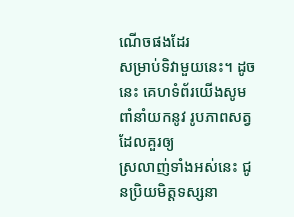ណើចផងដែរ
សម្រាប់ទិវាមួយនេះ។ ដូចនេះ គេហទំព័រយើងសូមពាំនាំយកនូវ រូបភាពសត្វដែលគួរឲ្យ
ស្រលាញ់ទាំងអស់នេះ ជូនប្រិយមិត្តទស្សនា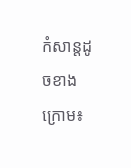កំសាន្តដូចខាងក្រោម៖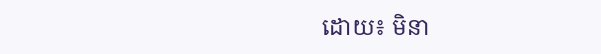ដោយ៖ មិនា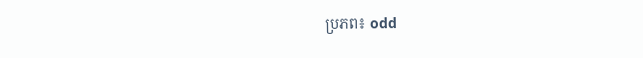ប្រភព៖ odd